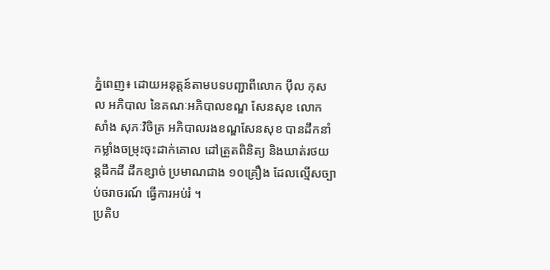ភ្នំពេញ៖ ដោយអនុត្តន៍តាមបទបញ្ជាពីលោក ប៉ឹល កុសល អភិបាល នៃគណៈអភិបាលខណ្ឌ សែនសុខ លោក សាំង សុភៈវិចិត្រ អភិបាលរងខណ្ឌសែនសុខ បានដឹកនាំកម្លាំងចម្រុះចុះដាក់គោល ដៅត្រួតពិនិត្យ និងឃាត់រថយន្តដឹកដី ដឹកខ្សាច់ ប្រមាណជាង ១០គ្រឿង ដែលល្មើសច្បាប់ចរាចរណ៍ ធ្វើការអប់រំ ។
ប្រតិប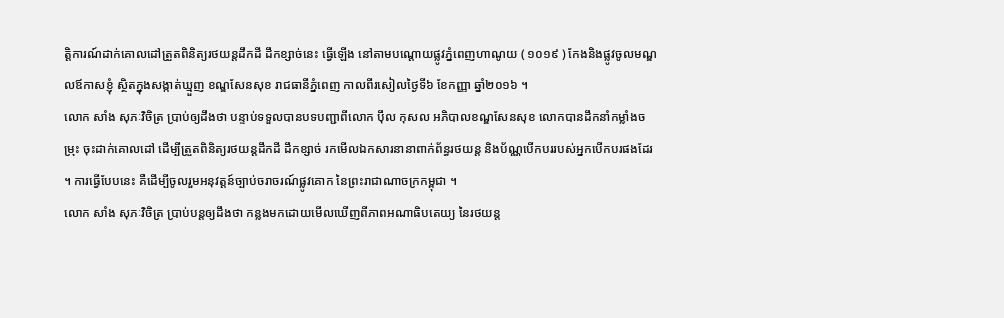ត្តិការណ៍ដាក់គោលដៅត្រួតពិនិត្យរថយន្តដឹកដី ដឹកខ្សាច់នេះ ធ្វើឡើង នៅតាមបណ្តោយផ្លូវភ្នំពេញហាណូយ ( ១០១៩ ) កែងនិងផ្លូវចូលមណ្ឌលឪកាសខ្ញុំ ស្ថិតក្នុងសង្កាត់ឃ្មួញ ខណ្ឌសែនសុខ រាជធានីភ្នំពេញ កាលពីរសៀលថ្ងៃទី៦ ខែកញ្ញា ឆ្នាំ២០១៦ ។
លោក សាំង សុភៈវិចិត្រ ប្រាប់ឲ្យដឹងថា បន្ទាប់ទទួលបានបទបញ្ជាពីលោក ប៉ឹល កុសល អភិបាលខណ្ឌសែនសុខ លោកបានដឹកនាំកម្លាំងចម្រុះ ចុះដាក់គោលដៅ ដើម្បីត្រួតពិនិត្យរថយន្តដឹកដី ដឹកខ្សាច់ រកមើលឯកសារនានាពាក់ព័ន្ធរថយន្ត និងប័ណ្ណបើកបររបស់អ្នកបើកបរផងដែរ ។ ការធ្វើបែបនេះ គឺដើម្បីចូលរួមអនុវត្តន៍ច្បាប់ចរាចរណ៍ផ្លូវគោក នៃព្រះរាជាណាចក្រកម្ពុជា ។
លោក សាំង សុភៈវិចិត្រ ប្រាប់បន្តឲ្យដឹងថា កន្លងមកដោយមើលឃើញពីភាពអណាធិបតេយ្យ នៃរថយន្ត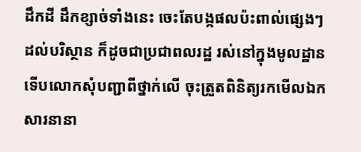ដឹកដី ដឹកខ្សាច់ទាំងនេះ ចេះតែបង្កផលប៉ះពាល់ផ្សេងៗដល់បរិស្ថាន ក៏ដូចជាប្រជាពលរដ្ឋ រស់នៅក្នុងមូលដ្ឋាន ទើបលោកសុំបញ្ជាពីថ្នាក់លើ ចុះត្រួតពិនិត្យរកមើលឯកសារនានា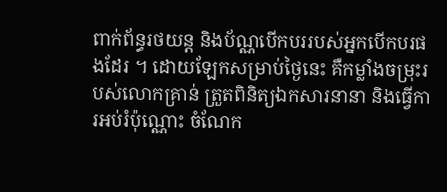ពាក់ព័ន្ធរថយន្ត និងប័ណ្ណបើកបររបស់អ្នកបើកបរផងដែរ ។ ដោយឡែកសម្រាប់ថ្ងៃនេះ គឺកម្លាំងចម្រុះរបស់លោកគ្រាន់ ត្រួតពិនិត្យឯកសារនានា និងធ្វើការអប់រំប៉ុណ្ណោះ ចំណែក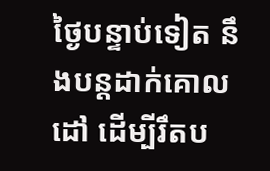ថ្ងៃបន្ទាប់ទៀត នឹងបន្តដាក់គោលដៅ ដើម្បីរឹតប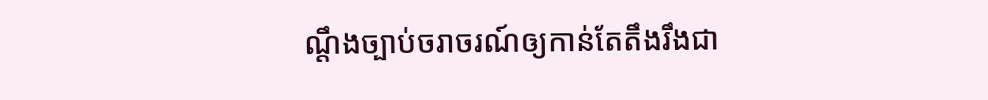ណ្តឹងច្បាប់ចរាចរណ៍ឲ្យកាន់តែតឹងរឹងជា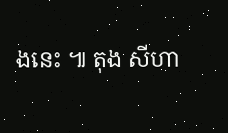ងនេះ ៕ តុង សីហា